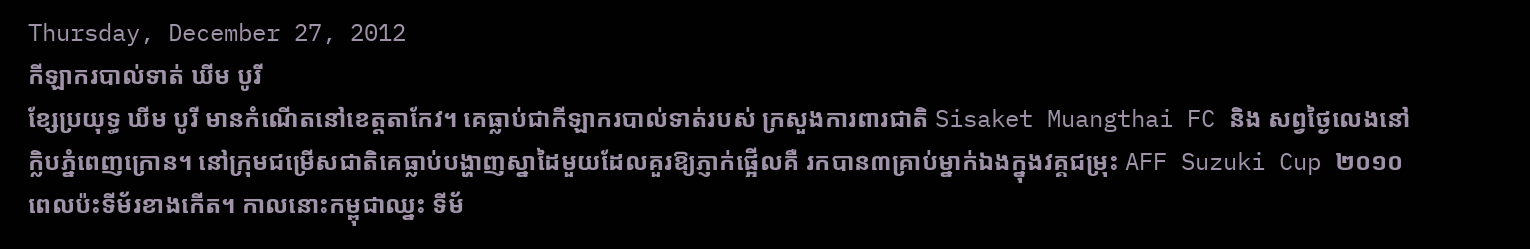Thursday, December 27, 2012
កីឡាករបាល់ទាត់ ឃីម បូរី
ខ្សែប្រយុទ្ធ ឃីម បូរី មានកំណើតនៅខេត្តតាកែវ។ គេធ្លាប់ជាកីឡាករបាល់ទាត់របស់ ក្រសួងការពារជាតិ Sisaket Muangthai FC និង សព្វថ្ងៃលេងនៅក្លិបភ្នំពេញក្រោន។ នៅក្រុមជម្រើសជាតិគេធ្លាប់បង្ហាញស្នាដៃមួយដែលគួរឱ្យភ្ញាក់ផ្អើលគឺ រកបាន៣គ្រាប់ម្នាក់ឯងក្នុងវគ្គជម្រុះ AFF Suzuki Cup ២០១០ ពេលប៉ះទីម័រខាងកើត។ កាលនោះកម្ពុជាឈ្នះ ទីម័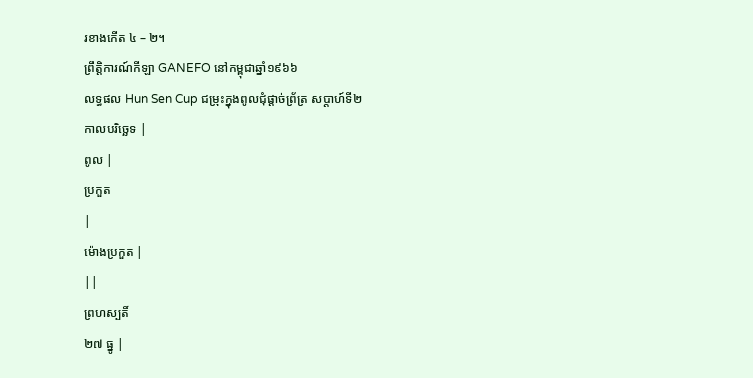រខាងកើត ៤ – ២។
ព្រឹត្តិការណ៍កីឡា GANEFO នៅកម្ពុជាឆ្នាំ១៩៦៦
លទ្ធផល Hun Sen Cup ជម្រុះក្នុងពូលជុំផ្ដាច់ព្រ័ត្រ សប្ដាហ៍ទី២
កាលបរិច្ឆេទ |
ពូល |
ប្រកួត
|
ម៉ោងប្រកួត |
||
ព្រហស្បតិ៍
២៧ ធ្នូ |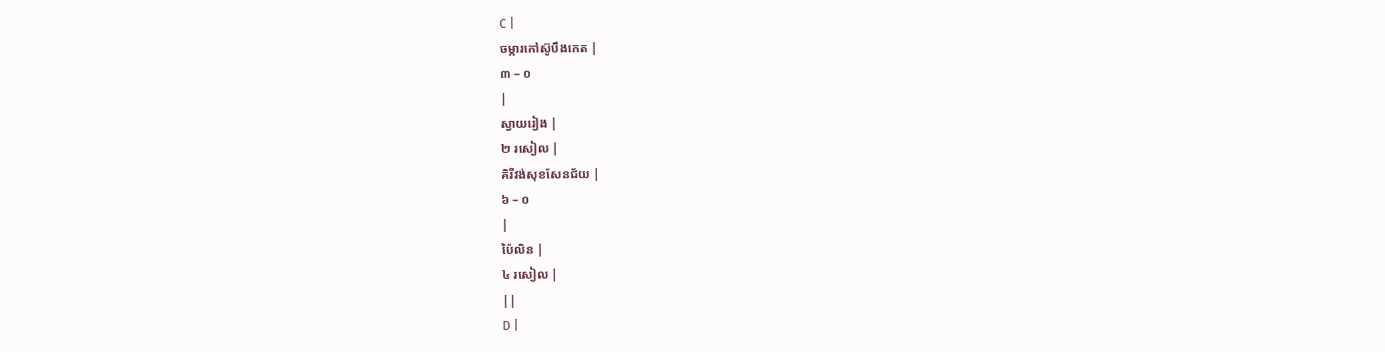C |
ចម្ការកៅស៊ូបឹងកេត |
៣ – ០
|
ស្វាយរៀង |
២ រសៀល |
គិរីវង់សុខសែនជ័យ |
៦ – ០
|
ប៉ៃលិន |
៤ រសៀល |
||
D |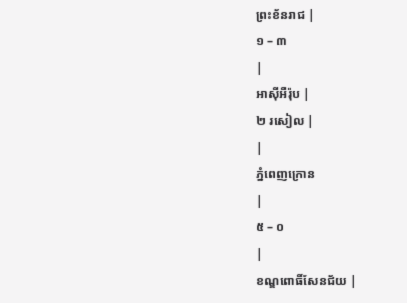ព្រះខ័នរាជ |
១ – ៣
|
អាស៊ីអឺរ៉ុប |
២ រសៀល |
|
ភ្នំពេញក្រោន
|
៥ – ០
|
ខណ្ឌពោធិ៍សែនជ័យ |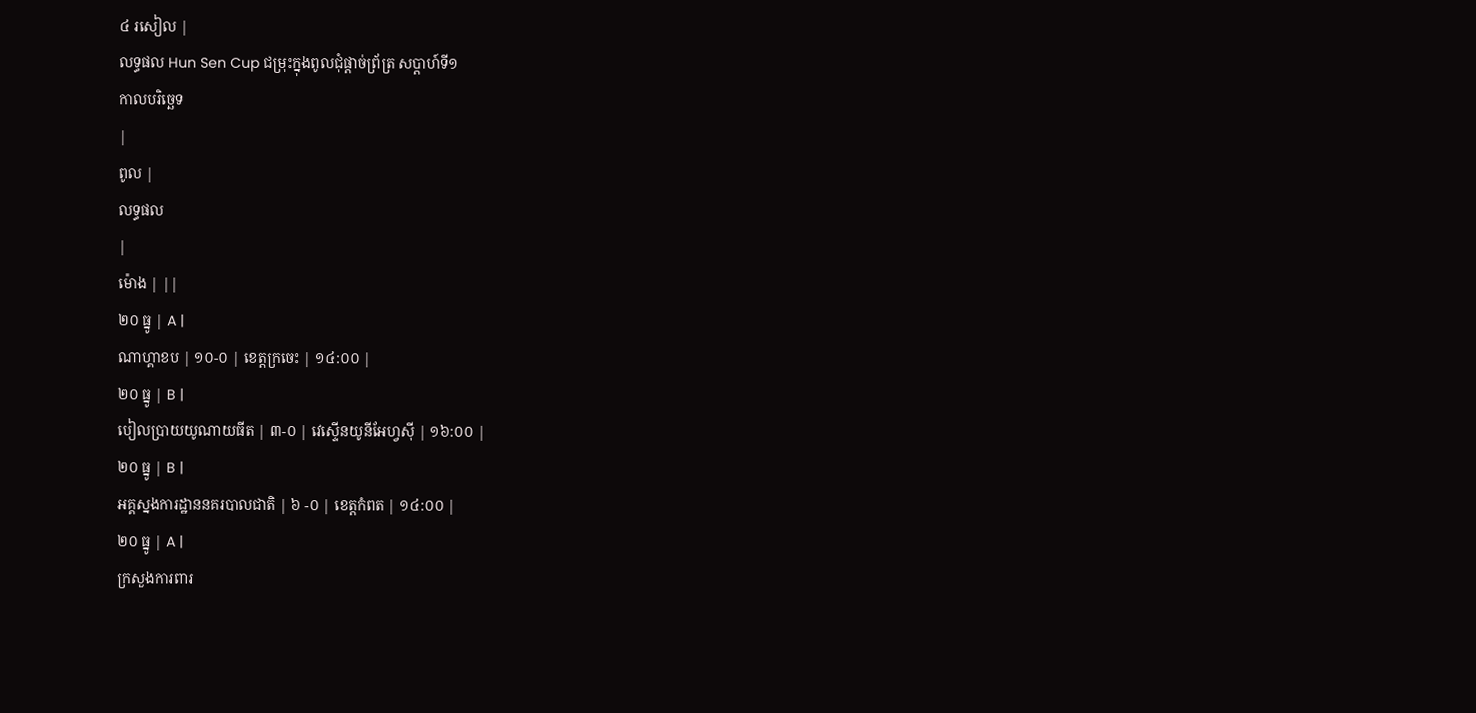៤ រសៀល |
លទ្ធផល Hun Sen Cup ជម្រុះក្នុងពូលជុំផ្ដាច់ព្រ័ត្រ សប្ដាហ៍ទី១
កាលបរិច្ឆេទ
|
ពូល |
លទ្ធផល
|
ម៉ោង | ||
២០ ធ្នូ | A |
ណាហ្គាខប | ១០-០ | ខេត្តក្រចេះ | ១៤:០០ |
២០ ធ្នូ | B |
បៀលប្រាយយូណាយធីត | ៣-០ | វេស្ទើនយូនីអែហ្វស៊ី | ១៦:០០ |
២០ ធ្នូ | B |
អគ្គស្នងការដ្ឋាននគរបាលជាតិ | ៦ -០ | ខេត្តកំពត | ១៤:០០ |
២០ ធ្នូ | A |
ក្រសួងការពារ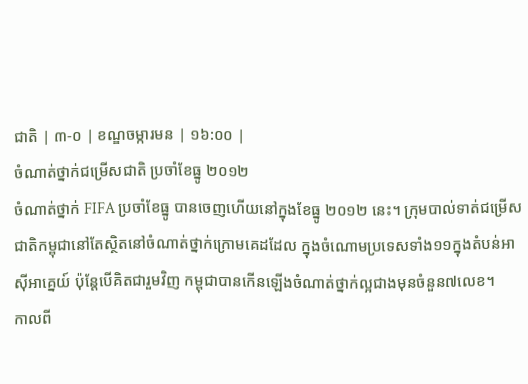ជាតិ | ៣-០ | ខណ្ឌចម្ការមន | ១៦:០០ |
ចំណាត់ថ្នាក់ជម្រើសជាតិ ប្រចាំខែធ្នូ ២០១២
ចំណាត់ថ្នាក់ FIFA ប្រចាំខែធ្នូ បានចេញហើយនៅក្នុងខែធ្នូ ២០១២ នេះ។ ក្រុមបាល់ទាត់ជម្រើសជាតិកម្ពុជានៅតែស្ថិតនៅចំណាត់ថ្នាក់ក្រោមគេដដែល ក្នុងចំណោមប្រទេសទាំង១១ក្នុងតំបន់អាស៊ីអាគ្នេយ៍ ប៉ុន្តែបើគិតជារួមវិញ កម្ពុជាបានកើនឡើងចំណាត់ថ្នាក់ល្អជាងមុនចំនួន៧លេខ។
កាលពី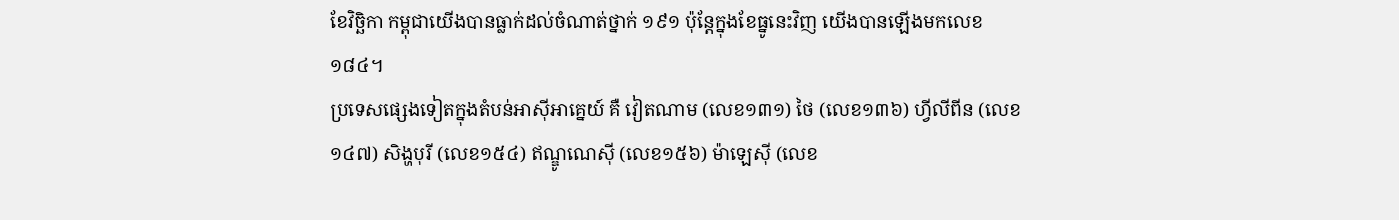ខែវិច្ឆិកា កម្ពុជាយើងបានធ្លាក់ដល់ចំណាត់ថ្នាក់ ១៩១ ប៉ុន្តែក្នុងខែធ្នូនេះវិញ យើងបានឡើងមកលេខ ១៨៤។
ប្រទេសផ្សេងទៀតក្នុងតំបន់អាស៊ីអាគ្នេយ៍ គឺ វៀតណាម (លេខ១៣១) ថៃ (លេខ១៣៦) ហ្វីលីពីន (លេខ១៤៧) សិង្ហបុរី (លេខ១៥៤) ឥណ្ឌូណេស៊ី (លេខ១៥៦) ម៉ាឡេស៊ី (លេខ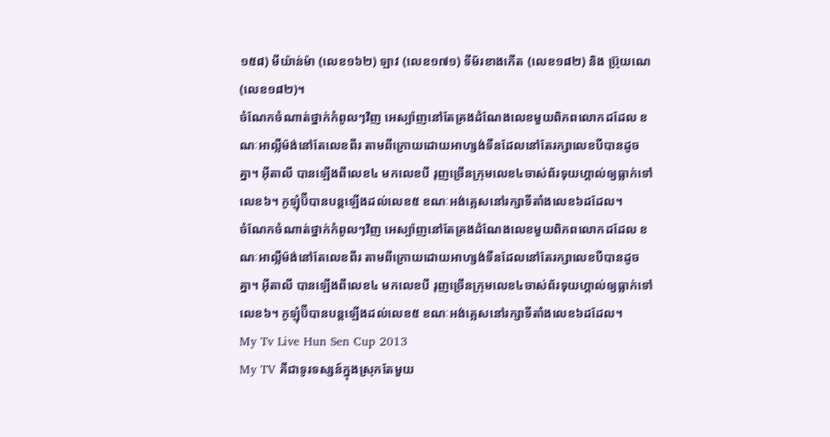១៥៨) មីយ៉ាន់ម៉ា (លេខ១៦២) ឡាវ (លេខ១៧១) ទីម័រខាងកើត (លេខ១៨២) និង ប្រ៊ុយណេ (លេខ១៨២)។
ចំណែកចំណាត់ថ្នាក់កំពូលៗវិញ អេស្ប៉ាញនៅតែគ្រងដំណែងលេខមួយពិភពលោកដដែល ខណៈអាល្លឺម៉ង់នៅតែលេខពីរ តាមពីក្រោយដោយអាហ្សង់ទីនដែលនៅតែរក្សាលេខបីបានដូចគ្នា។ អ៊ីតាលី បានឡើងពីលេខ៤ មកលេខបី រុញច្រើនក្រុមលេខ៤ចាស់ព័រទុយហ្គាល់ឲ្យធ្លាក់ទៅលេខ៦។ កូឡុំប៊ីបានបន្តឡើងដល់លេខ៥ ខណៈអង់គ្លេសនៅរក្សាទីតាំងលេខ៦ដដែល។
ចំណែកចំណាត់ថ្នាក់កំពូលៗវិញ អេស្ប៉ាញនៅតែគ្រងដំណែងលេខមួយពិភពលោកដដែល ខណៈអាល្លឺម៉ង់នៅតែលេខពីរ តាមពីក្រោយដោយអាហ្សង់ទីនដែលនៅតែរក្សាលេខបីបានដូចគ្នា។ អ៊ីតាលី បានឡើងពីលេខ៤ មកលេខបី រុញច្រើនក្រុមលេខ៤ចាស់ព័រទុយហ្គាល់ឲ្យធ្លាក់ទៅលេខ៦។ កូឡុំប៊ីបានបន្តឡើងដល់លេខ៥ ខណៈអង់គ្លេសនៅរក្សាទីតាំងលេខ៦ដដែល។
My Tv Live Hun Sen Cup 2013
My TV គឺជាទូរទស្សន៍ក្នុងស្រុកតែមួយ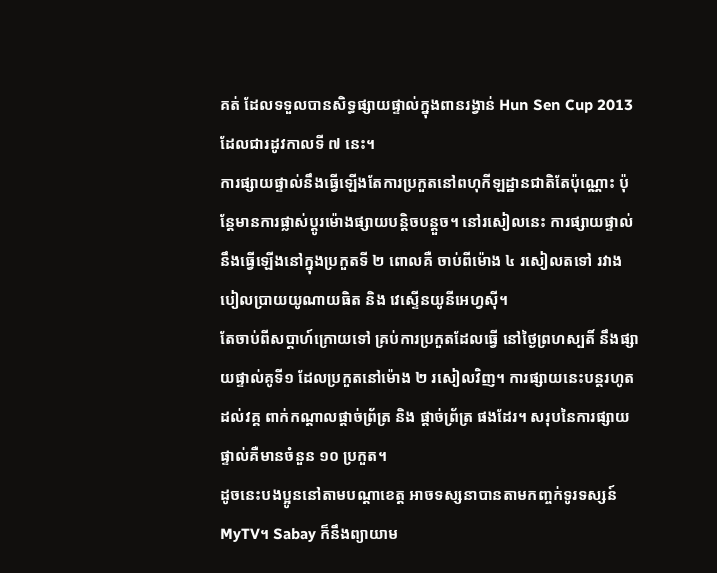គត់ ដែលទទួលបានសិទ្ធផ្សាយផ្ទាល់ក្នុងពានរង្វាន់ Hun Sen Cup 2013 ដែលជារដូវកាលទី ៧ នេះ។
ការផ្សាយផ្ទាល់នឹងធ្វើឡើងតែការប្រកួតនៅពហុកីឡដ្ឋានជាតិតែប៉ុណ្ណោះ ប៉ុន្ដែមានការផ្លាស់ប្ដូរម៉ោងផ្សាយបន្តិចបន្តួច។ នៅរសៀលនេះ ការផ្សាយផ្ទាល់ នឹងធ្វើឡើងនៅក្នុងប្រកួតទី ២ ពោលគឺ ចាប់ពីម៉ោង ៤ រសៀលតទៅ រវាង បៀលប្រាយយូណាយធិត និង វេស្ទើនយូនីអេហ្វស៊ី។
តែចាប់ពីសប្ដាហ៍ក្រោយទៅ គ្រប់ការប្រកួតដែលធ្វើ នៅថ្ងៃព្រហស្បតិ៍ នឹងផ្សាយផ្ទាល់គូទី១ ដែលប្រកួតនៅម៉ោង ២ រសៀលវិញ។ ការផ្សាយនេះបន្តរហូតដល់វគ្គ ពាក់កណ្ដាលផ្ដាច់ព្រ័ត្រ និង ផ្ដាច់ព្រ័ត្រ ផងដែរ។ សរុបនៃការផ្សាយផ្ទាល់គឺមានចំនួន ១០ ប្រកួត។
ដូចនេះបងប្អូននៅតាមបណ្ដាខេត្ត អាចទស្សនាបានតាមកញ្ចក់ទូរទស្សន៍ MyTV។ Sabay ក៏នឹងព្យាយាម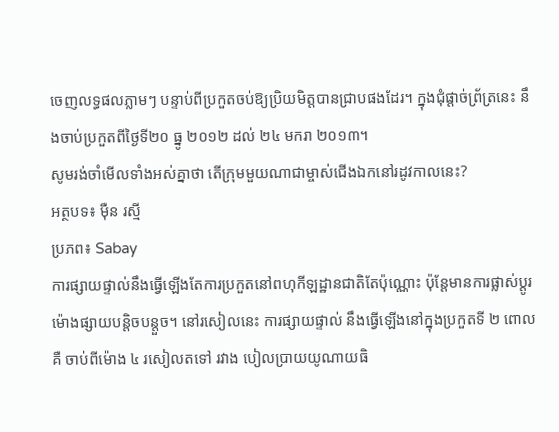ចេញលទ្ធផលភ្លាមៗ បន្ទាប់ពីប្រកួតចប់ឱ្យប្រិយមិត្តបានជ្រាបផងដែរ។ ក្នុងជុំផ្ដាច់ព្រ័ត្រនេះ នឹងចាប់ប្រកួតពីថ្ងៃទី២០ ធ្នូ ២០១២ ដល់ ២៤ មករា ២០១៣។
សូមរង់ចាំមើលទាំងអស់គ្នាថា តើក្រុមមួយណាជាម្ចាស់ជើងឯកនៅរដូវកាលនេះ?
អត្ថបទ៖ ម៉ឺន រស្មី
ប្រភព៖ Sabay
ការផ្សាយផ្ទាល់នឹងធ្វើឡើងតែការប្រកួតនៅពហុកីឡដ្ឋានជាតិតែប៉ុណ្ណោះ ប៉ុន្ដែមានការផ្លាស់ប្ដូរម៉ោងផ្សាយបន្តិចបន្តួច។ នៅរសៀលនេះ ការផ្សាយផ្ទាល់ នឹងធ្វើឡើងនៅក្នុងប្រកួតទី ២ ពោលគឺ ចាប់ពីម៉ោង ៤ រសៀលតទៅ រវាង បៀលប្រាយយូណាយធិ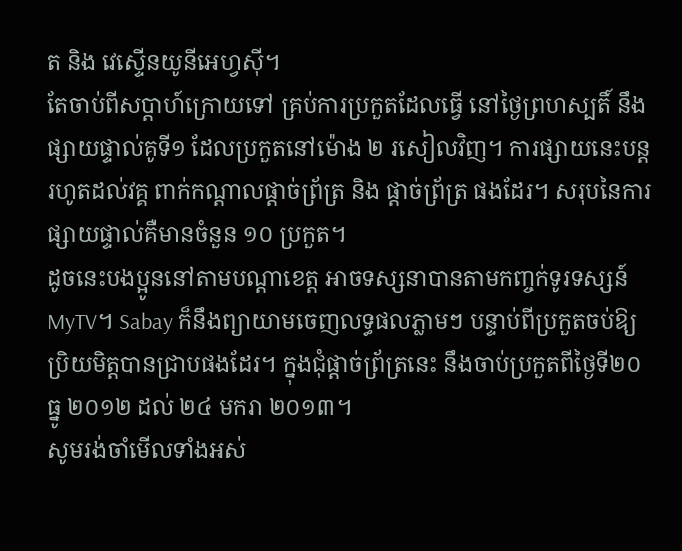ត និង វេស្ទើនយូនីអេហ្វស៊ី។
តែចាប់ពីសប្ដាហ៍ក្រោយទៅ គ្រប់ការប្រកួតដែលធ្វើ នៅថ្ងៃព្រហស្បតិ៍ នឹងផ្សាយផ្ទាល់គូទី១ ដែលប្រកួតនៅម៉ោង ២ រសៀលវិញ។ ការផ្សាយនេះបន្តរហូតដល់វគ្គ ពាក់កណ្ដាលផ្ដាច់ព្រ័ត្រ និង ផ្ដាច់ព្រ័ត្រ ផងដែរ។ សរុបនៃការផ្សាយផ្ទាល់គឺមានចំនួន ១០ ប្រកួត។
ដូចនេះបងប្អូននៅតាមបណ្ដាខេត្ត អាចទស្សនាបានតាមកញ្ចក់ទូរទស្សន៍ MyTV។ Sabay ក៏នឹងព្យាយាមចេញលទ្ធផលភ្លាមៗ បន្ទាប់ពីប្រកួតចប់ឱ្យប្រិយមិត្តបានជ្រាបផងដែរ។ ក្នុងជុំផ្ដាច់ព្រ័ត្រនេះ នឹងចាប់ប្រកួតពីថ្ងៃទី២០ ធ្នូ ២០១២ ដល់ ២៤ មករា ២០១៣។
សូមរង់ចាំមើលទាំងអស់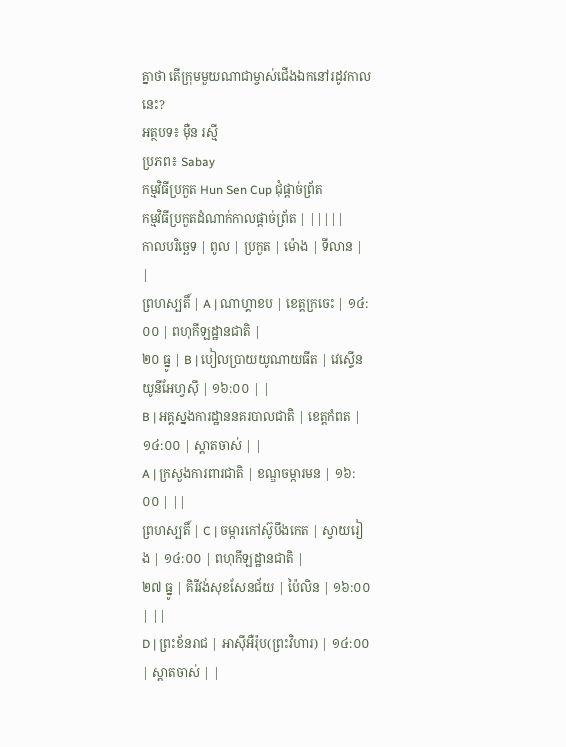គ្នាថា តើក្រុមមួយណាជាម្ចាស់ជើងឯកនៅរដូវកាលនេះ?
អត្ថបទ៖ ម៉ឺន រស្មី
ប្រភព៖ Sabay
កម្មវិធីប្រកួត Hun Sen Cup ជុំផ្តាច់ព្រ័ត
កម្មវិធីប្រកួតដំណាក់កាលផ្តាច់ព្រ័ត | |||||
កាលបរិច្ឆេទ | ពូល | ប្រកួត | ម៉ោង | ទីលាន | |
ព្រហស្បតិ៍ | A | ណាហ្គាខប | ខេត្តក្រចេះ | ១៤:០០ | ពហុកីឡដ្ឋានជាតិ |
២០ ធ្នូ | B | បៀលប្រាយយូណាយធីត | វេស្ទើនយូនីអែហ្វស៊ី | ១៦:០០ | |
B | អគ្គស្នងការដ្ឋាននគរបាលជាតិ | ខេត្តកំពត | ១៤:០០ | ស្តាតចាស់ | |
A | ក្រសួងការពារជាតិ | ខណ្ឌចម្ការមន | ១៦:០០ | ||
ព្រហស្បតិ៍ | C | ចម្ការកៅស៊ូបឹងកេត | ស្វាយរៀង | ១៤:០០ | ពហុកីឡដ្ឋានជាតិ |
២៧ ធ្នូ | គិរីវង់សុខសែនជ័យ | ប៉ៃលិន | ១៦:០០ | ||
D | ព្រះខ័នរាជ | អាស៊ីអឺរ៉ុប(ព្រះវិហារ) | ១៤:០០ | ស្តាតចាស់ | |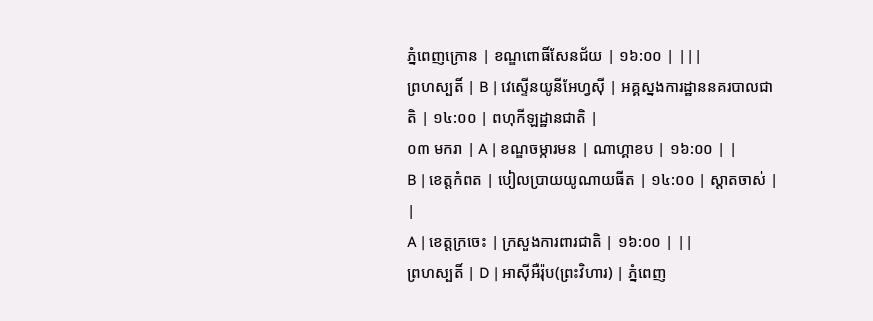ភ្នំពេញក្រោន | ខណ្ឌពោធិ៍សែនជ័យ | ១៦:០០ | |||
ព្រហស្បតិ៍ | B | វេស្ទើនយូនីអែហ្វស៊ី | អគ្គស្នងការដ្ឋាននគរបាលជាតិ | ១៤:០០ | ពហុកីឡដ្ឋានជាតិ |
០៣ មករា | A | ខណ្ឌចម្ការមន | ណាហ្គាខប | ១៦:០០ | |
B | ខេត្តកំពត | បៀលប្រាយយូណាយធីត | ១៤:០០ | ស្តាតចាស់ | |
A | ខេត្តក្រចេះ | ក្រសួងការពារជាតិ | ១៦:០០ | ||
ព្រហស្បតិ៍ | D | អាស៊ីអឺរ៉ុប(ព្រះវិហារ) | ភ្នំពេញ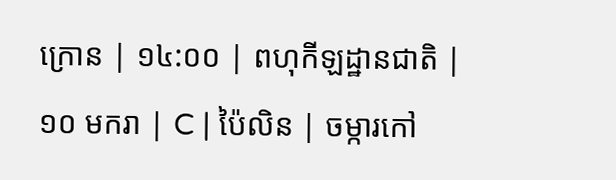ក្រោន | ១៤:០០ | ពហុកីឡដ្ឋានជាតិ |
១០ មករា | C | ប៉ៃលិន | ចម្ការកៅ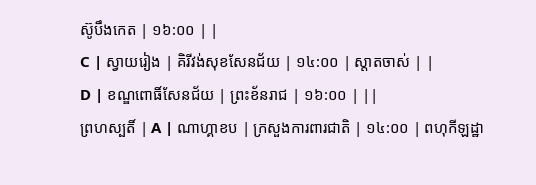ស៊ូបឹងកេត | ១៦:០០ | |
C | ស្វាយរៀង | គិរីវង់សុខសែនជ័យ | ១៤:០០ | ស្តាតចាស់ | |
D | ខណ្ឌពោធិ៍សែនជ័យ | ព្រះខ័នរាជ | ១៦:០០ | ||
ព្រហស្បតិ៍ | A | ណាហ្គាខប | ក្រសួងការពារជាតិ | ១៤:០០ | ពហុកីឡដ្ឋា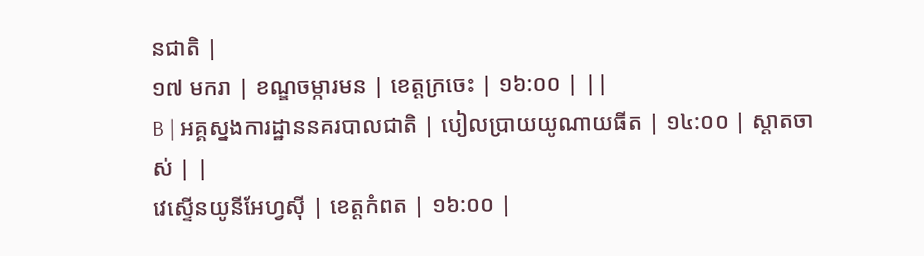នជាតិ |
១៧ មករា | ខណ្ឌចម្ការមន | ខេត្តក្រចេះ | ១៦:០០ | ||
B | អគ្គស្នងការដ្ឋាននគរបាលជាតិ | បៀលប្រាយយូណាយធីត | ១៤:០០ | ស្តាតចាស់ | |
វេស្ទើនយូនីអែហ្វស៊ី | ខេត្តកំពត | ១៦:០០ |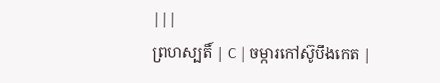|||
ព្រហស្បតិ៍ | C | ចម្ការកៅស៊ូបឹងកេត |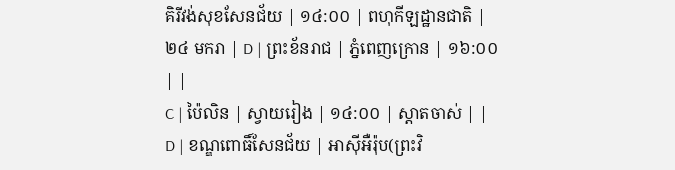គិរីវង់សុខសែនជ័យ | ១៤:០០ | ពហុកីឡដ្ឋានជាតិ |
២៤ មករា | D | ព្រះខ័នរាជ | ភ្នំពេញក្រោន | ១៦:០០ | |
C | ប៉ៃលិន | ស្វាយរៀង | ១៤:០០ | ស្តាតចាស់ | |
D | ខណ្ឌពោធិ៍សែនជ័យ | អាស៊ីអឺរ៉ុប(ព្រះវិ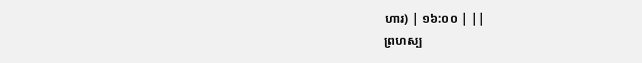ហារ) | ១៦:០០ | ||
ព្រហស្ប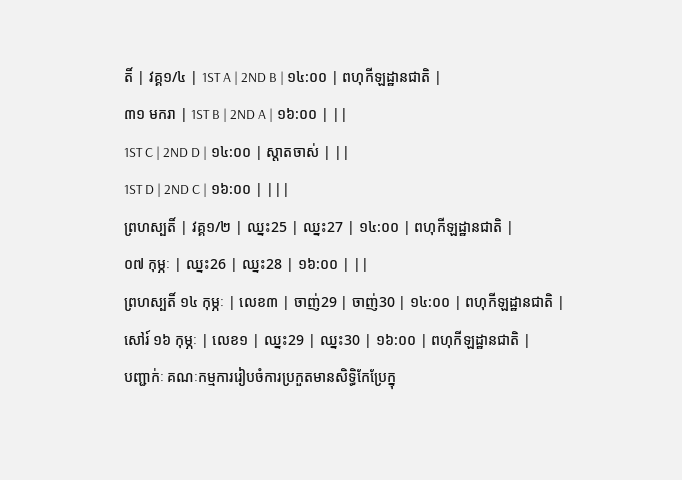តិ៍ | វគ្គ១/៤ | 1ST A | 2ND B | ១៤:០០ | ពហុកីឡដ្ឋានជាតិ |
៣១ មករា | 1ST B | 2ND A | ១៦:០០ | ||
1ST C | 2ND D | ១៤:០០ | ស្តាតចាស់ | ||
1ST D | 2ND C | ១៦:០០ | |||
ព្រហស្បតិ៍ | វគ្គ១/២ | ឈ្នះ25 | ឈ្នះ27 | ១៤:០០ | ពហុកីឡដ្ឋានជាតិ |
០៧ កុម្ភៈ | ឈ្នះ26 | ឈ្នះ28 | ១៦:០០ | ||
ព្រហស្បតិ៍ ១៤ កុម្ភៈ | លេខ៣ | ចាញ់29 | ចាញ់30 | ១៤:០០ | ពហុកីឡដ្ឋានជាតិ |
សៅរ៍ ១៦ កុម្ភៈ | លេខ១ | ឈ្នះ29 | ឈ្នះ30 | ១៦:០០ | ពហុកីឡដ្ឋានជាតិ |
បញ្ជាក់ៈ គណៈកម្មការរៀបចំការប្រកួតមានសិទ្ធិកែប្រែក្នុ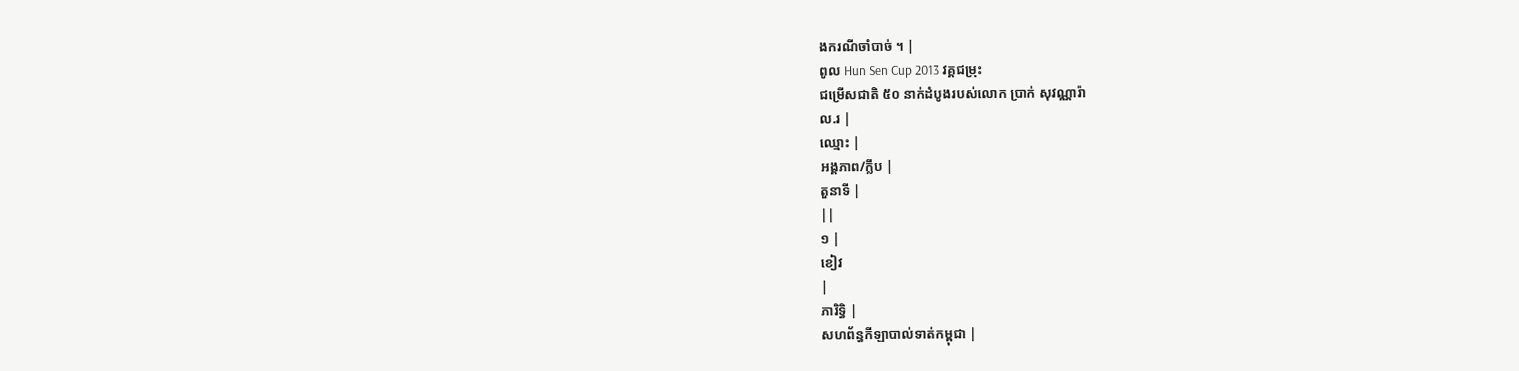ងករណីចាំបាច់ ។ |
ពូល Hun Sen Cup 2013 វគ្គជម្រុះ
ជម្រើសជាតិ ៥០ នាក់ដំបូងរបស់លោក ប្រាក់ សុវណ្ណារ៉ា
ល.រ |
ឈ្មោះ |
អង្គភាព/ក្លឹប |
តួនាទី |
||
១ |
ខៀវ
|
ភារិទ្ធិ |
សហព័ន្ធកីឡាបាល់ទាត់កម្ពុជា |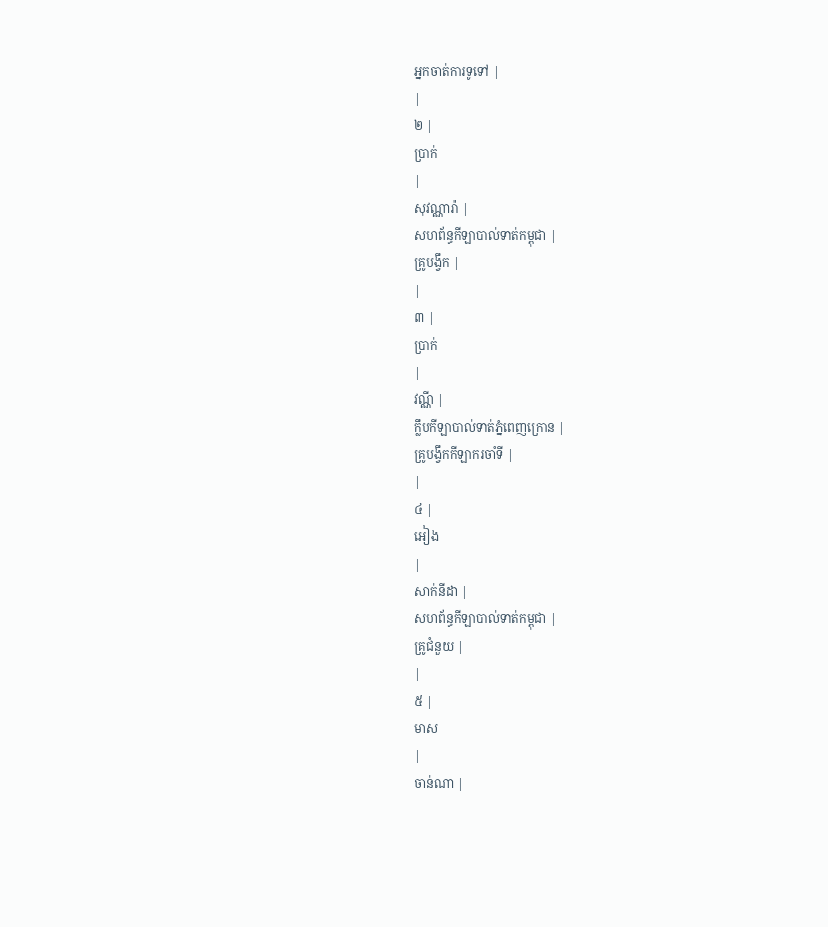អ្នកចាត់ការទូទៅ |
|
២ |
ប្រាក់
|
សុវណ្ណារ៉ា |
សហព័ន្ធកីឡាបាល់ទាត់កម្ពុជា |
គ្រូបង្វឹក |
|
៣ |
ប្រាក់
|
វណ្ណី |
ក្លឹបកីឡាបាល់ទាត់ភ្នំពេញក្រោន |
គ្រូបង្វឹកកីឡាករចាំទី |
|
៤ |
អៀង
|
សាក់នីដា |
សហព័ន្ធកីឡាបាល់ទាត់កម្ពុជា |
គ្រូជំនួយ |
|
៥ |
មាស
|
ចាន់ណា |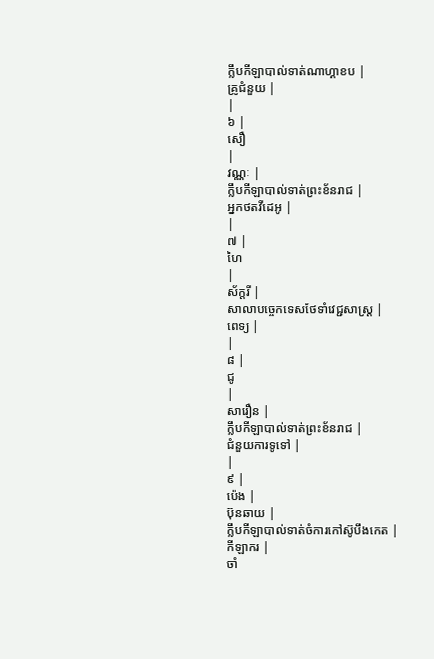ក្លឹបកីឡាបាល់ទាត់ណាហ្គាខប |
គ្រូជំនួយ |
|
៦ |
សឿ
|
វណ្ណៈ |
ក្លឹបកីឡាបាល់ទាត់ព្រះខ័នរាជ |
អ្នកថតវីដេអូ |
|
៧ |
ហៃ
|
ស័ក្តរី |
សាលាបច្ចេកទេសថែទាំវេជ្ជសាស្រ្ត |
ពេទ្យ |
|
៨ |
ជូ
|
សារឿន |
ក្លឹបកីឡាបាល់ទាត់ព្រះខ័នរាជ |
ជំនួយការទូទៅ |
|
៩ |
ប៉េង |
ប៊ុនឆាយ |
ក្លឹបកីឡាបាល់ទាត់ចំការកៅស៊ូបឹងកេត |
កីឡាករ |
ចាំ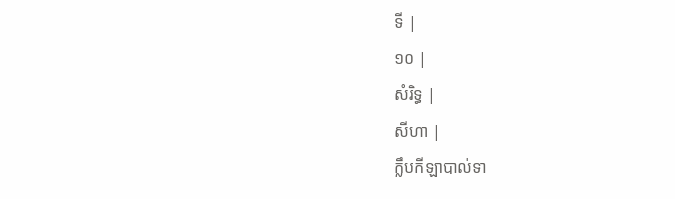ទី |
១០ |
សំរិទ្ធ |
សីហា |
ក្លឹបកីឡាបាល់ទា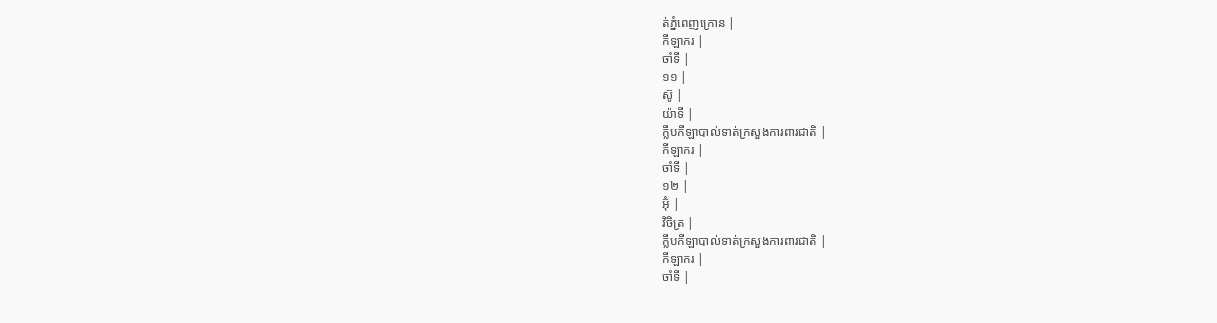ត់ភ្នំពេញក្រោន |
កីឡាករ |
ចាំទី |
១១ |
ស៊ូ |
យ៉ាទី |
ក្លឹបកីឡាបាល់ទាត់ក្រសួងការពារជាតិ |
កីឡាករ |
ចាំទី |
១២ |
អ៊ុំ |
វិចិត្រ |
ក្លឹបកីឡាបាល់ទាត់ក្រសួងការពារជាតិ |
កីឡាករ |
ចាំទី |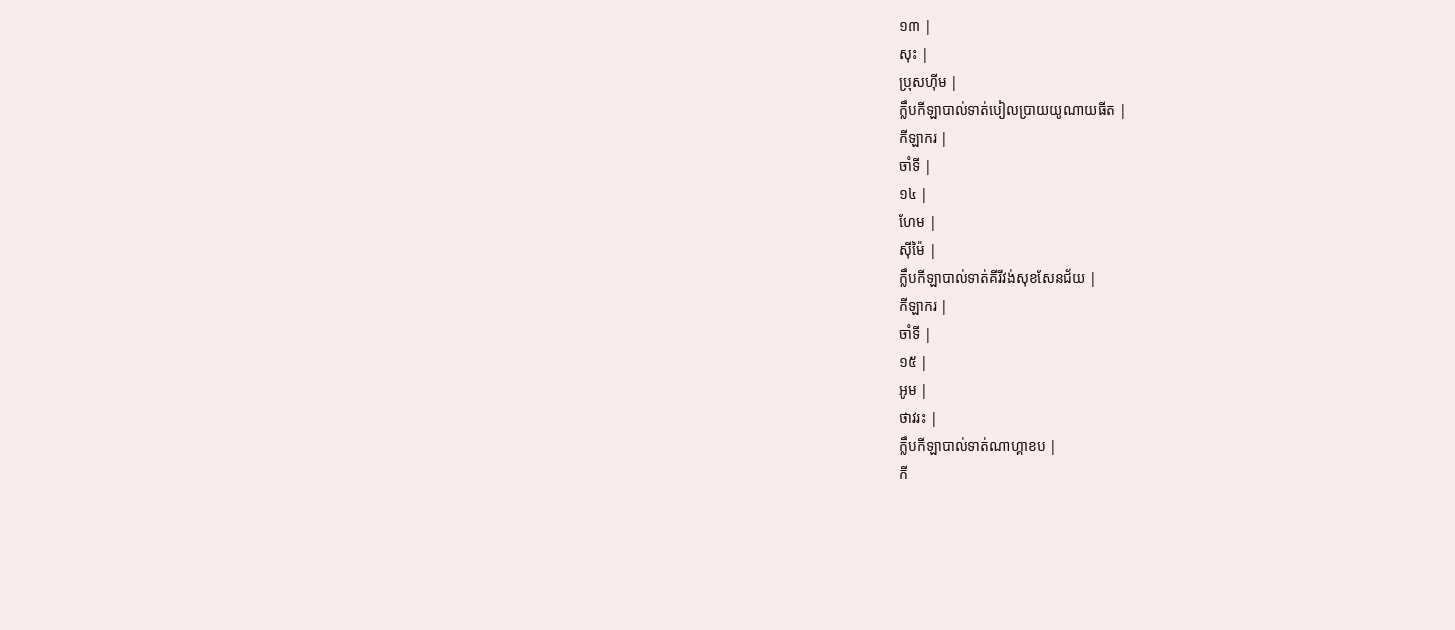១៣ |
សុះ |
ប្រុសហ៊ីម |
ក្លឹបកីឡាបាល់ទាត់បៀលប្រាយយូណាយធីត |
កីឡាករ |
ចាំទី |
១៤ |
ហែម |
ស៊ីម៉ៃ |
ក្លឹបកីឡាបាល់ទាត់គីរីវង់សុខសែនជ័យ |
កីឡាករ |
ចាំទី |
១៥ |
អូម |
ថាវរះ |
ក្លឹបកីឡាបាល់ទាត់ណាហ្គាខប |
កី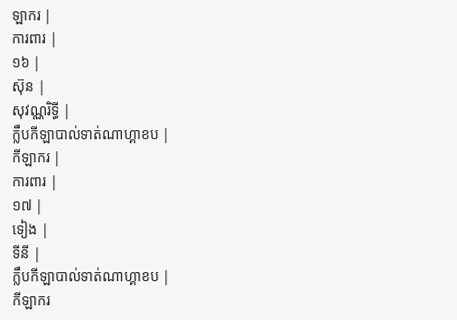ឡាករ |
ការពារ |
១៦ |
ស៊ុន |
សុវណ្ណរិទ្ធី |
ក្លឹបកីឡាបាល់ទាត់ណាហ្គាខប |
កីឡាករ |
ការពារ |
១៧ |
ទៀង |
ទីនី |
ក្លឹបកីឡាបាល់ទាត់ណាហ្គាខប |
កីឡាករ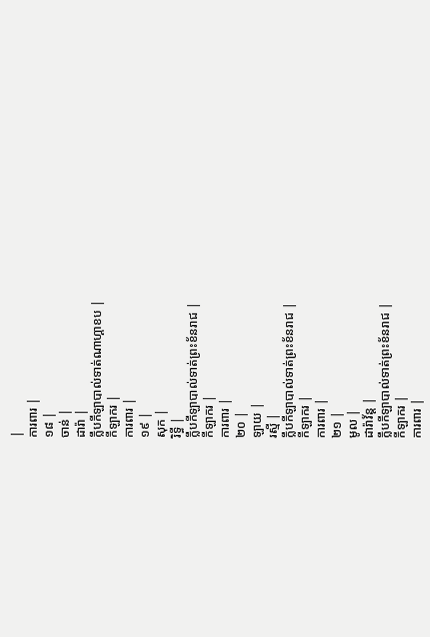|
ការពារ |
១៨ |
ចាន់ |
ដារ៉ា |
ក្លឹបកីឡាបាល់ទាត់ណាហ្គាខប |
កីឡាករ |
ការពារ |
១៩ |
សុក |
រិទ្ធី |
ក្លឹបកីឡាបាល់ទាត់ព្រះខ័នរាជ |
កីឡាករ |
ការពារ |
២០ |
ឡាយ |
រស្មី |
ក្លឹបកីឡាបាល់ទាត់ព្រះខ័នរាជ |
កីឡាករ |
ការពារ |
២១ |
មូល |
ដារ៉ាវ័ន្ត |
ក្លឹបកីឡាបាល់ទាត់ព្រះខ័នរាជ |
កីឡាករ |
ការពារ |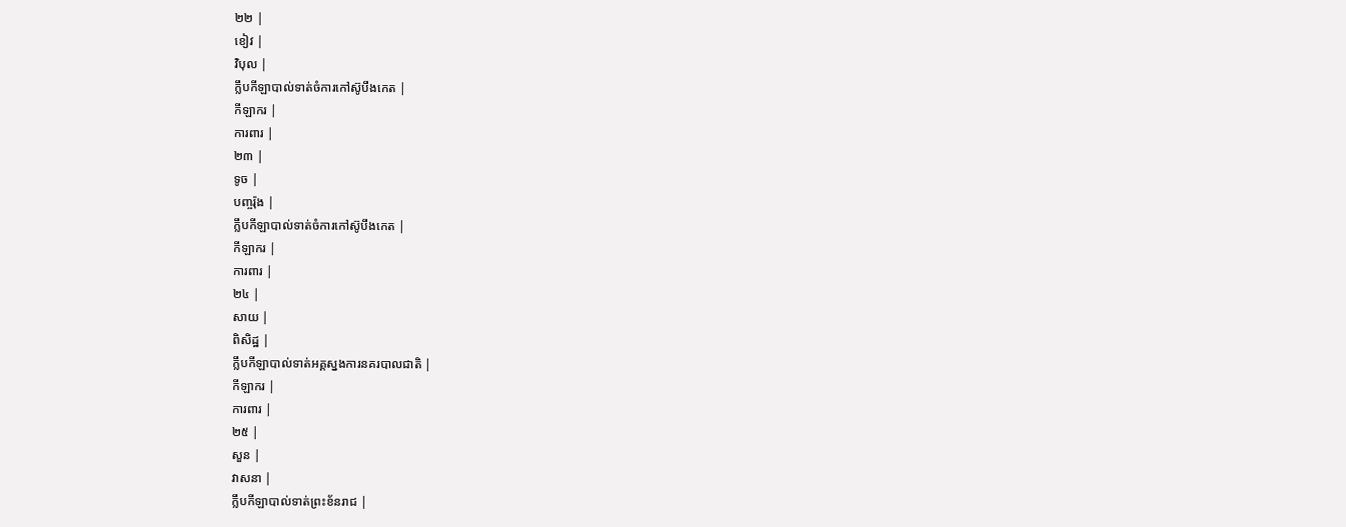២២ |
ខៀវ |
វិបុល |
ក្លឹបកីឡាបាល់ទាត់ចំការកៅស៊ូបឹងកេត |
កីឡាករ |
ការពារ |
២៣ |
ទូច |
បញ្ចរ៉ុង |
ក្លឹបកីឡាបាល់ទាត់ចំការកៅស៊ូបឹងកេត |
កីឡាករ |
ការពារ |
២៤ |
សាយ |
ពិសិដ្ឋ |
ក្លឹបកីឡាបាល់ទាត់អគ្គស្នងការនគរបាលជាតិ |
កីឡាករ |
ការពារ |
២៥ |
សួន |
វាសនា |
ក្លឹបកីឡាបាល់ទាត់ព្រះខ័នរាជ |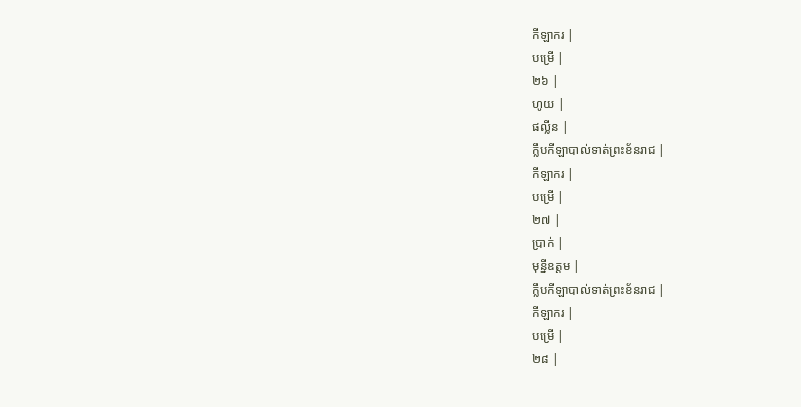កីឡាករ |
បម្រើ |
២៦ |
ហូយ |
ផល្លីន |
ក្លឹបកីឡាបាល់ទាត់ព្រះខ័នរាជ |
កីឡាករ |
បម្រើ |
២៧ |
ប្រាក់ |
មុន្នីឧត្តម |
ក្លឹបកីឡាបាល់ទាត់ព្រះខ័នរាជ |
កីឡាករ |
បម្រើ |
២៨ |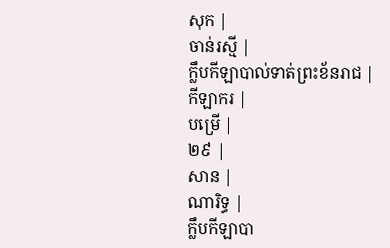សុក |
ចាន់រស្មី |
ក្លឹបកីឡាបាល់ទាត់ព្រះខ័នរាជ |
កីឡាករ |
បម្រើ |
២៩ |
សាន |
ណារិទ្ធ |
ក្លឹបកីឡាបា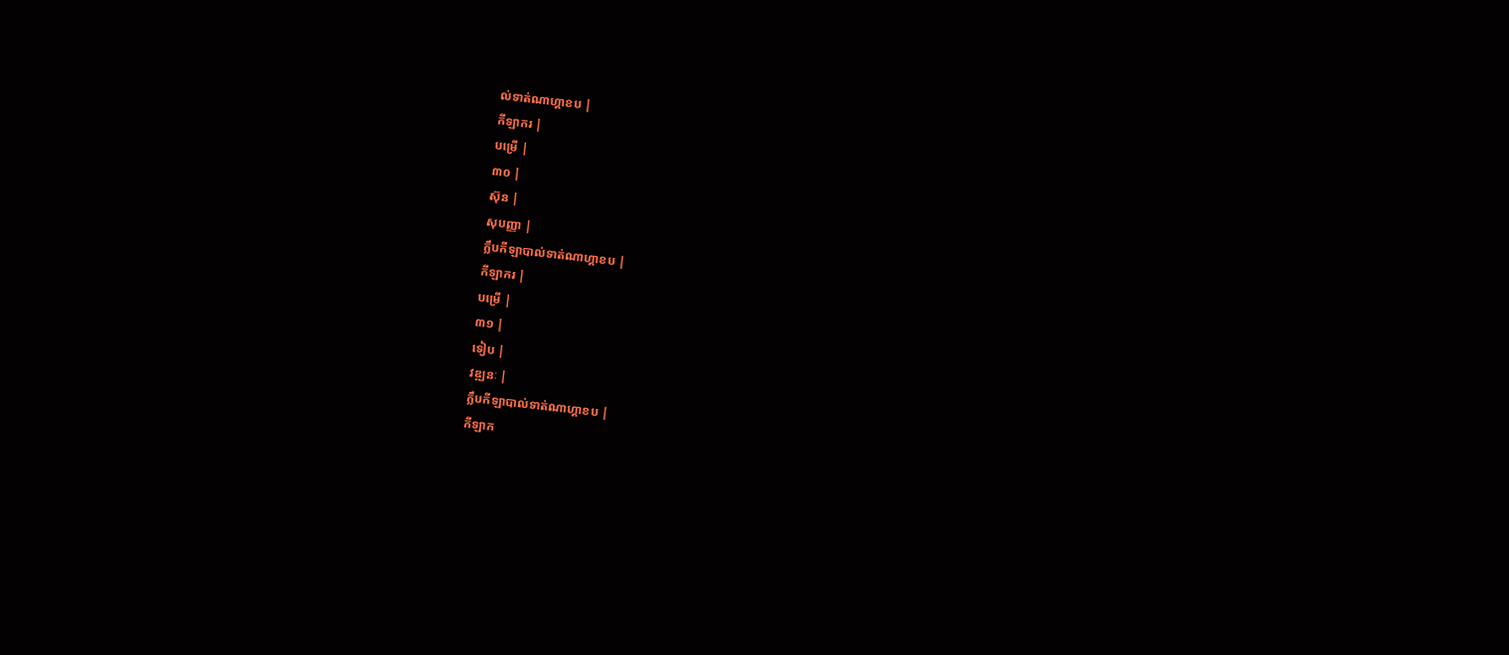ល់ទាត់ណាហ្គាខប |
កីឡាករ |
បម្រើ |
៣០ |
ស៊ុន |
សុបញ្ញា |
ក្លឹបកីឡាបាល់ទាត់ណាហ្គាខប |
កីឡាករ |
បម្រើ |
៣១ |
ទៀប |
វឌ្ឍនៈ |
ក្លឹបកីឡាបាល់ទាត់ណាហ្គាខប |
កីឡាក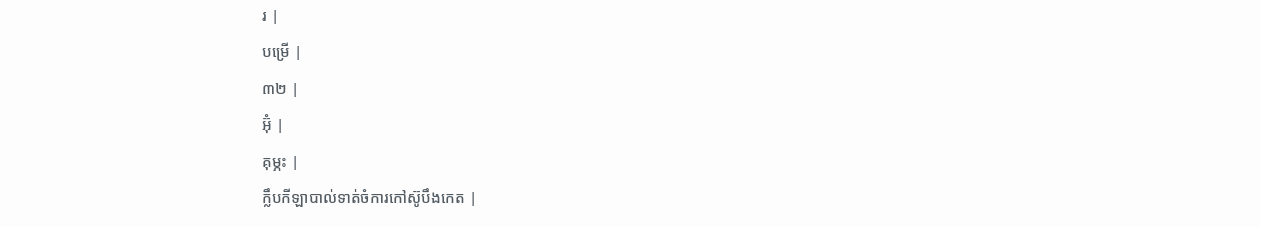រ |
បម្រើ |
៣២ |
អ៊ុំ |
គុម្ភះ |
ក្លឹបកីឡាបាល់ទាត់ចំការកៅស៊ូបឹងកេត |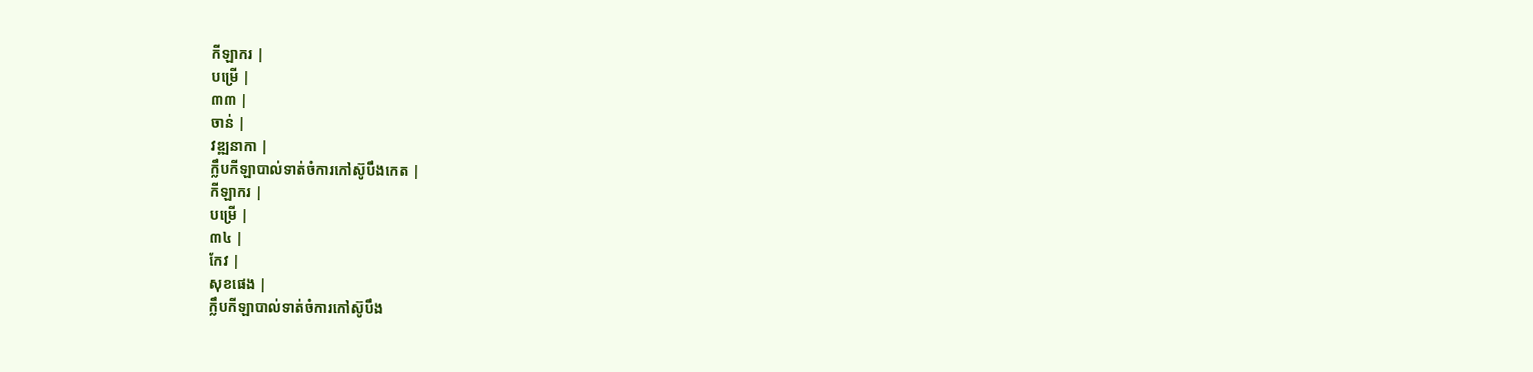កីឡាករ |
បម្រើ |
៣៣ |
ចាន់ |
វឌ្ឍនាកា |
ក្លឹបកីឡាបាល់ទាត់ចំការកៅស៊ូបឹងកេត |
កីឡាករ |
បម្រើ |
៣៤ |
កែវ |
សុខផេង |
ក្លឹបកីឡាបាល់ទាត់ចំការកៅស៊ូបឹង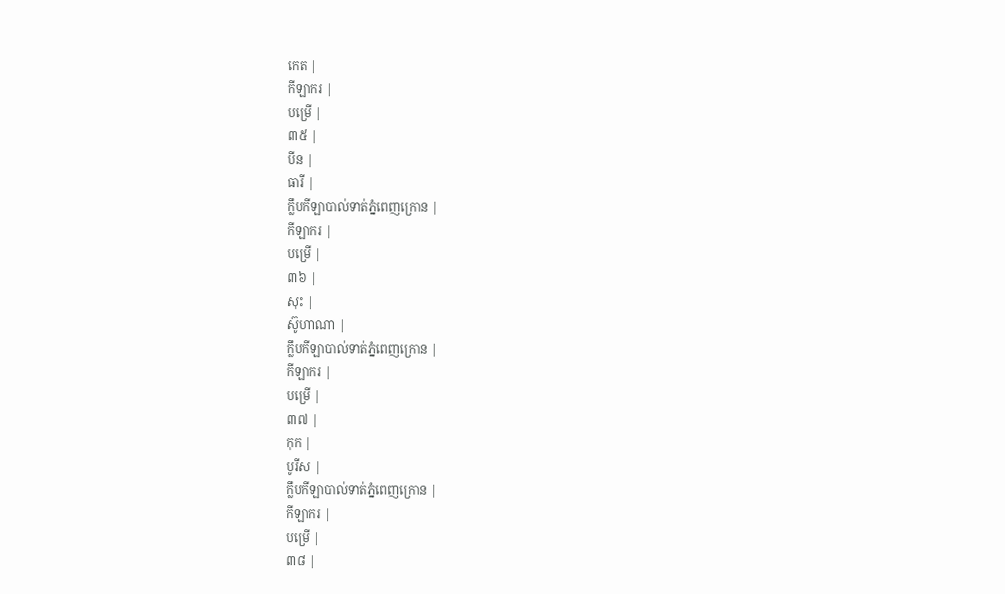កេត |
កីឡាករ |
បម្រើ |
៣៥ |
បីន |
ធារី |
ក្លឹបកីឡាបាល់ទាត់ភ្នំពេញក្រោន |
កីឡាករ |
បម្រើ |
៣៦ |
សុះ |
ស៊ូហាណា |
ក្លឹបកីឡាបាល់ទាត់ភ្នំពេញក្រោន |
កីឡាករ |
បម្រើ |
៣៧ |
កុក |
បូរីស |
ក្លឹបកីឡាបាល់ទាត់ភ្នំពេញក្រោន |
កីឡាករ |
បម្រើ |
៣៨ |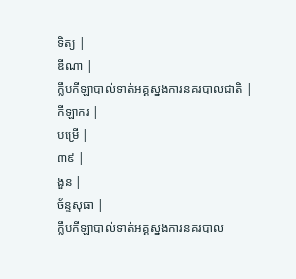ទិត្យ |
ឌីណា |
ក្លឹបកីឡាបាល់ទាត់អគ្គស្នងការនគរបាលជាតិ |
កីឡាករ |
បម្រើ |
៣៩ |
ងួន |
ច័ន្ទសុធា |
ក្លឹបកីឡាបាល់ទាត់អគ្គស្នងការនគរបាល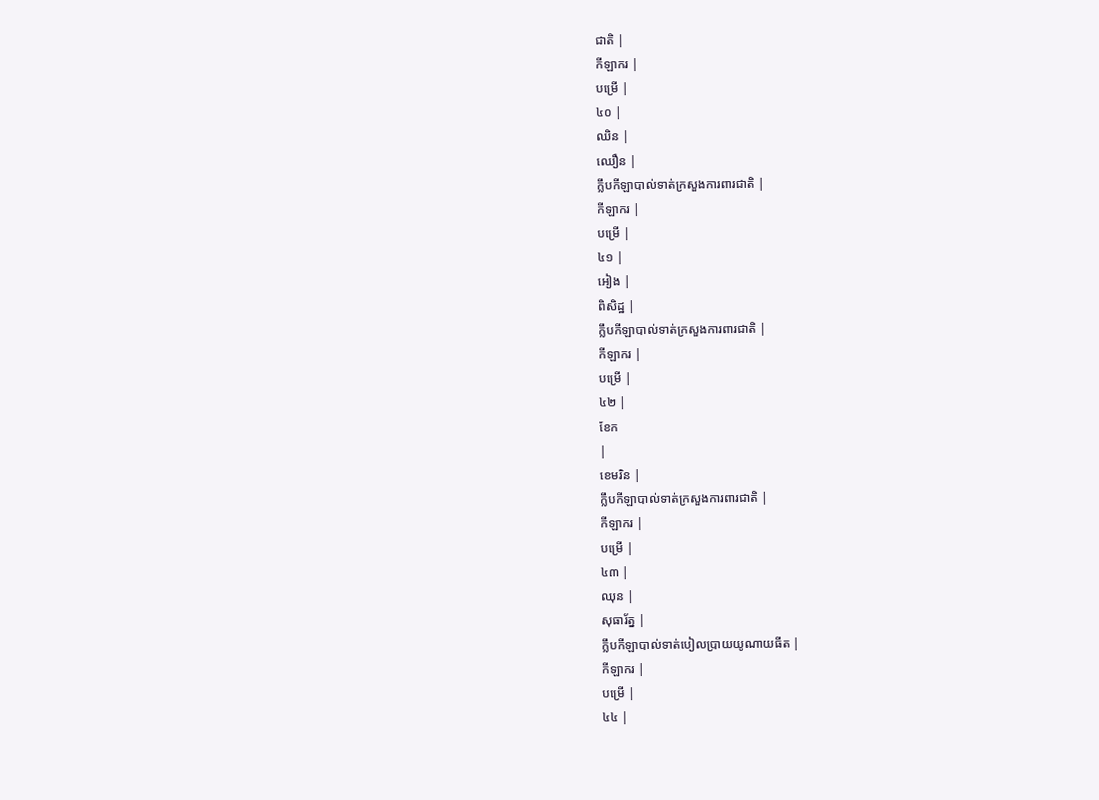ជាតិ |
កីឡាករ |
បម្រើ |
៤០ |
ឈិន |
ឈឿន |
ក្លឹបកីឡាបាល់ទាត់ក្រសួងការពារជាតិ |
កីឡាករ |
បម្រើ |
៤១ |
អៀង |
ពិសិដ្ឋ |
ក្លឹបកីឡាបាល់ទាត់ក្រសួងការពារជាតិ |
កីឡាករ |
បម្រើ |
៤២ |
ខែក
|
ខេមរិន |
ក្លឹបកីឡាបាល់ទាត់ក្រសួងការពារជាតិ |
កីឡាករ |
បម្រើ |
៤៣ |
ឈុន |
សុធារ័ត្ន |
ក្លឹបកីឡាបាល់ទាត់បៀលប្រាយយូណាយធីត |
កីឡាករ |
បម្រើ |
៤៤ |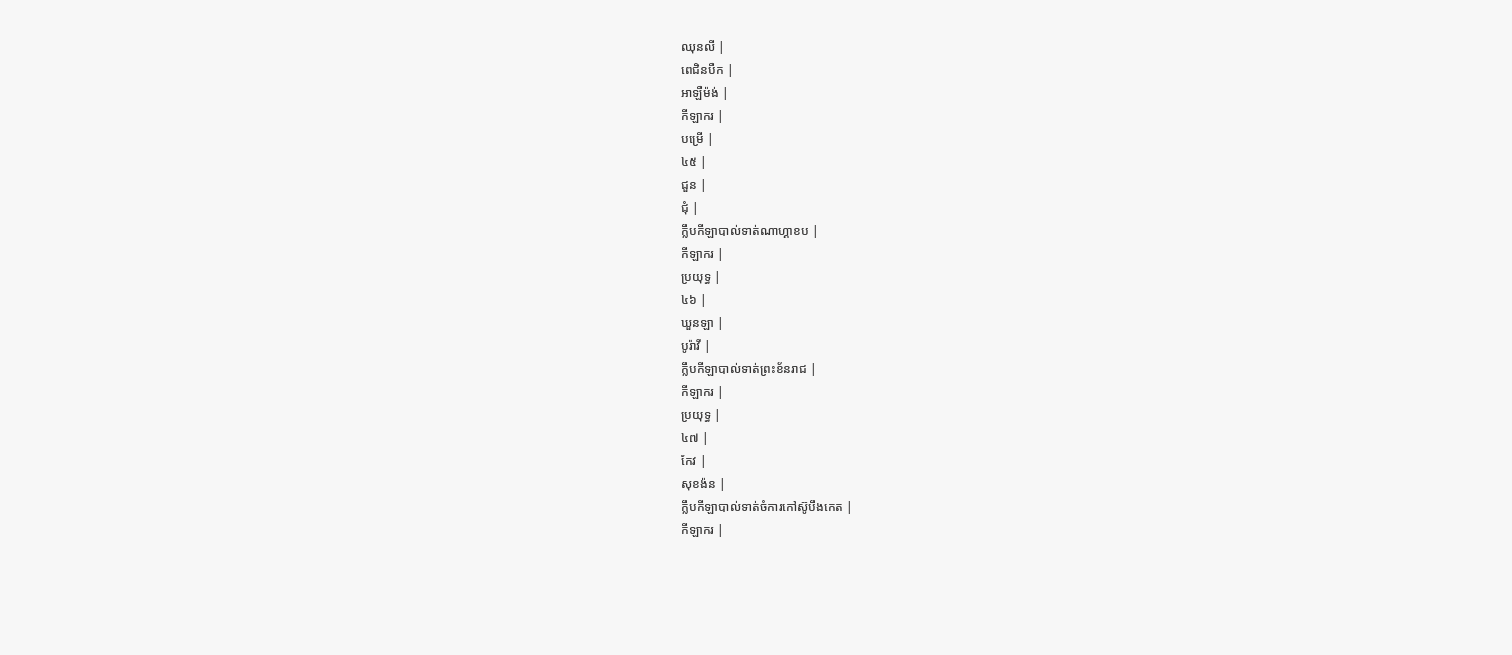ឈុនលី |
ពេជិនបឺក |
អាឡឺម៉ង់ |
កីឡាករ |
បម្រើ |
៤៥ |
ជួន |
ជុំ |
ក្លឹបកីឡាបាល់ទាត់ណាហ្គាខប |
កីឡាករ |
ប្រយុទ្ធ |
៤៦ |
ឃួនឡា |
បូរ៉ាវី |
ក្លឹបកីឡាបាល់ទាត់ព្រះខ័នរាជ |
កីឡាករ |
ប្រយុទ្ធ |
៤៧ |
កែវ |
សុខង៉ន |
ក្លឹបកីឡាបាល់ទាត់ចំការកៅស៊ូបឹងកេត |
កីឡាករ |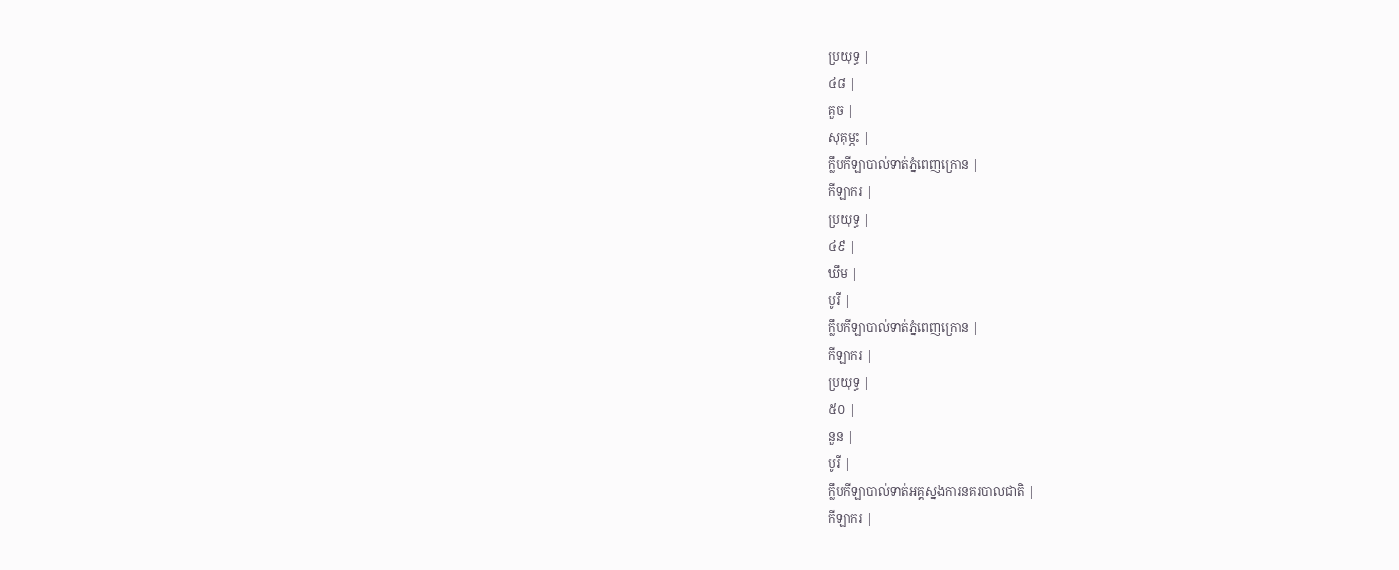ប្រយុទ្ធ |
៤៨ |
គួច |
សុគុម្ភះ |
ក្លឹបកីឡាបាល់ទាត់ភ្នំពេញក្រោន |
កីឡាករ |
ប្រយុទ្ធ |
៤៩ |
ឃឹម |
បូរី |
ក្លឹបកីឡាបាល់ទាត់ភ្នំពេញក្រោន |
កីឡាករ |
ប្រយុទ្ធ |
៥០ |
នួន |
បូរី |
ក្លឹបកីឡាបាល់ទាត់អគ្គស្នងការនគរបាលជាតិ |
កីឡាករ |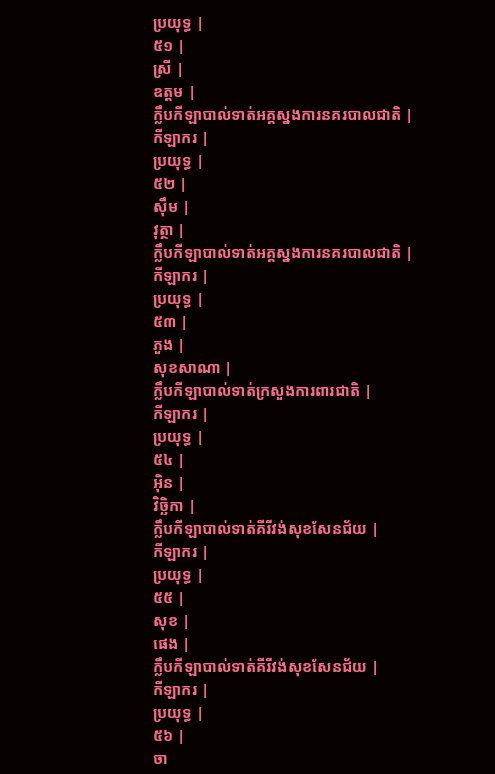ប្រយុទ្ធ |
៥១ |
ស្រី |
ឧត្តម |
ក្លឹបកីឡាបាល់ទាត់អគ្គស្នងការនគរបាលជាតិ |
កីឡាករ |
ប្រយុទ្ធ |
៥២ |
ស៊ឹម |
វុត្ថា |
ក្លឹបកីឡាបាល់ទាត់អគ្គស្នងការនគរបាលជាតិ |
កីឡាករ |
ប្រយុទ្ធ |
៥៣ |
ភួង |
សុខសាណា |
ក្លឹបកីឡាបាល់ទាត់ក្រសួងការពារជាតិ |
កីឡាករ |
ប្រយុទ្ធ |
៥៤ |
អ៊ិន |
វិច្ឆិកា |
ក្លឹបកីឡាបាល់ទាត់គីរីវង់សុខសែនជ័យ |
កីឡាករ |
ប្រយុទ្ធ |
៥៥ |
សុខ |
ផេង |
ក្លឹបកីឡាបាល់ទាត់គីរីវង់សុខសែនជ័យ |
កីឡាករ |
ប្រយុទ្ធ |
៥៦ |
ចា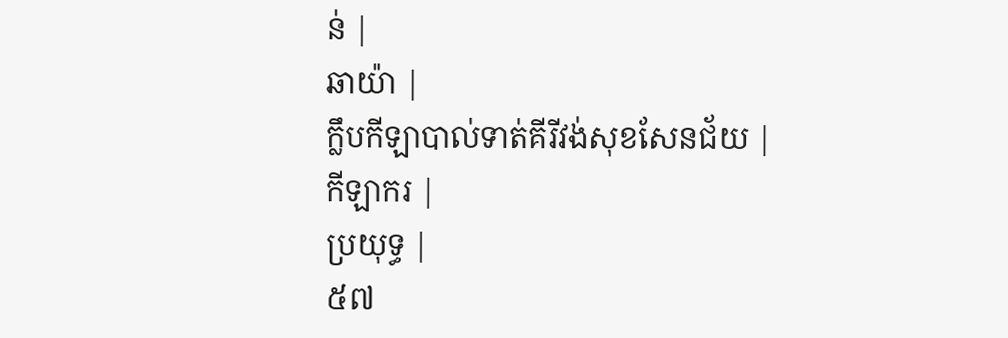ន់ |
ឆាយ៉ា |
ក្លឹបកីឡាបាល់ទាត់គីរីវង់សុខសែនជ័យ |
កីឡាករ |
ប្រយុទ្ធ |
៥៧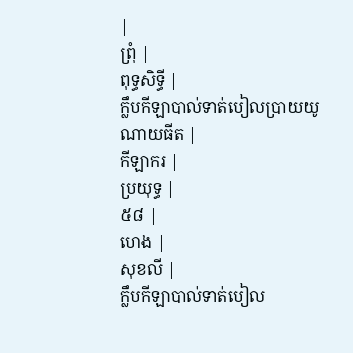|
ព្រុំ |
ពុទ្ធសិទ្ធី |
ក្លឹបកីឡាបាល់ទាត់បៀលប្រាយយូណាយធីត |
កីឡាករ |
ប្រយុទ្ធ |
៥៨ |
ហេង |
សុខលី |
ក្លឹបកីឡាបាល់ទាត់បៀល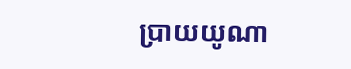ប្រាយយូណា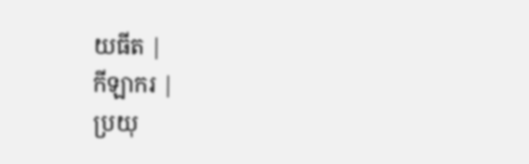យធីត |
កីឡាករ |
ប្រយុ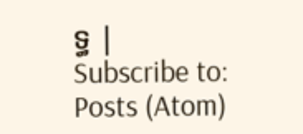ទ្ធ |
Subscribe to:
Posts (Atom)